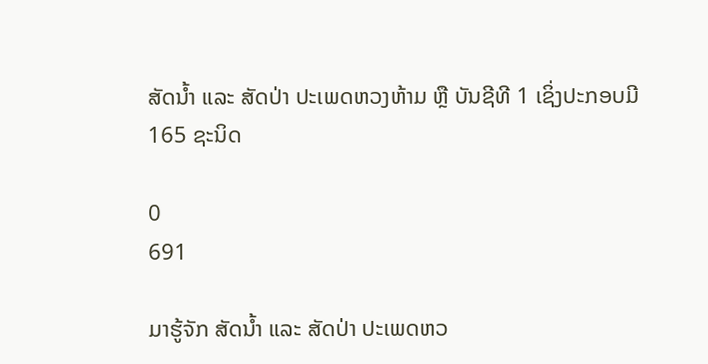ສັດນ້ຳ ແລະ ສັດປ່າ ປະເພດຫວງຫ້າມ ຫຼື ບັນຊີທີ 1 ເຊິ່ງປະກອບມີ 165 ຊະນິດ

0
691

ມາຮູ້ຈັກ ສັດນ້ຳ ແລະ ສັດປ່າ ປະເພດຫວ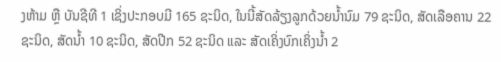ງຫ້າມ ຫຼື ບັນຊີທີ 1 ເຊິ່ງປະກອບມີ 165 ຊະນິດ, ໃນນີ້ສັດລ້ຽງລູກດ້ວຍນ້ຳນົມ 79 ຊະນິດ, ສັດເລືອຄານ 22 ຊະນິດ, ສັດນ້ຳ 10 ຊະນິດ, ສັດປີກ 52 ຊະນິດ ແລະ ສັດເຄິ່ງບົກເຄິ່ງນ້ຳ 2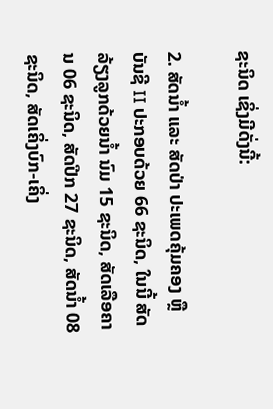ຊະນິດ ເຊິ່ງມີດັ່ງນີ້:

2. ສັດນໍ້າ ແລະ ສັດປ່າ ປະເພດຄຸ້ມຄອງ ຫຼື ບັນຊີ II ປະກອບດ້ວຍ 66 ຊະນິດ, ໃນນີ້ ສັດລ້ຽງລູກດ້ວຍນໍ້າ ນົມ 15 ຊະນິດ, ສັດເລືອຄານ 06 ຊະນິດ, ສັດປີກ 27 ຊະນິດ, ສັດນໍ້າ 08 ຊະນິດ, ສັດເຄິ່ງບົກ-ເຄິ່ງ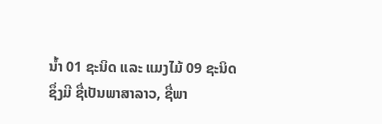ນໍ້າ 01 ຊະນິດ ແລະ ແມງໄມ້ 09 ຊະນິດ ຊຶ່ງມີ ຊື່ເປັນພາສາລາວ, ຊື່ພາ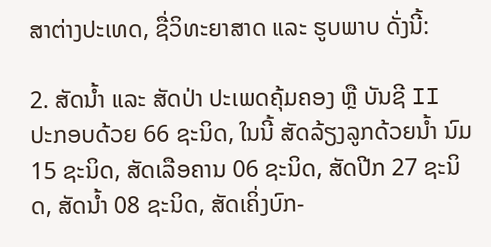ສາຕ່າງປະເທດ, ຊື່ວິທະຍາສາດ ແລະ ຮູບພາບ ດັ່ງນີ້:

2. ສັດນໍ້າ ແລະ ສັດປ່າ ປະເພດຄຸ້ມຄອງ ຫຼື ບັນຊີ II ປະກອບດ້ວຍ 66 ຊະນິດ, ໃນນີ້ ສັດລ້ຽງລູກດ້ວຍນໍ້າ ນົມ 15 ຊະນິດ, ສັດເລືອຄານ 06 ຊະນິດ, ສັດປີກ 27 ຊະນິດ, ສັດນໍ້າ 08 ຊະນິດ, ສັດເຄິ່ງບົກ-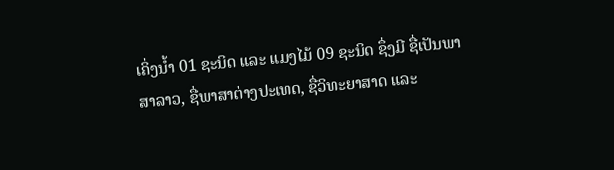ເຄິ່ງນໍ້າ 01 ຊະນິດ ແລະ ແມງໄມ້ 09 ຊະນິດ ຊຶ່ງມີ ຊື່ເປັນພາສາລາວ, ຊື່ພາສາຕ່າງປະເທດ, ຊື່ວິທະຍາສາດ ແລະ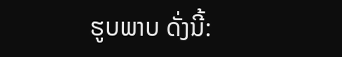ຮູບພາບ ດັ່ງນີ້: